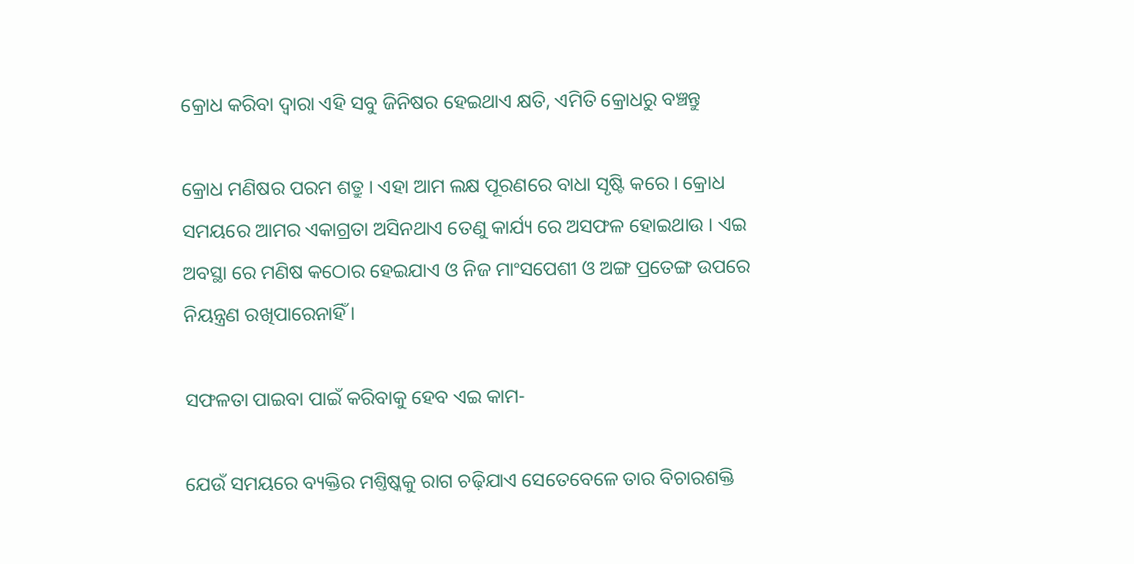କ୍ରୋଧ କରିବା ଦ୍ୱାରା ଏହି ସବୁ ଜିନିଷର ହେଇଥାଏ କ୍ଷତି, ଏମିତି କ୍ରୋଧରୁ ବଞ୍ଚନ୍ତୁ

କ୍ରୋଧ ମଣିଷର ପରମ ଶତ୍ରୁ । ଏହା ଆମ ଲକ୍ଷ ପୂରଣରେ ବାଧା ସୃଷ୍ଟି କରେ । କ୍ରୋଧ ସମୟରେ ଆମର ଏକାଗ୍ରତା ଅସିନଥାଏ ତେଣୁ କାର୍ଯ୍ୟ ରେ ଅସଫଳ ହୋଇଥାଉ । ଏଇ ଅବସ୍ଥା ରେ ମଣିଷ କଠୋର ହେଇଯାଏ ଓ ନିଜ ମାଂସପେଶୀ ଓ ଅଙ୍ଗ ପ୍ରତେଙ୍ଗ ଉପରେ ନିୟନ୍ତ୍ରଣ ରଖିପାରେନାହିଁ ।

ସଫଳତା ପାଇବା ପାଇଁ କରିବାକୁ ହେବ ଏଇ କାମ-

ଯେଉଁ ସମୟରେ ବ୍ୟକ୍ତିର ମଶ୍ତିଷ୍କକୁ ରାଗ ଚଢ଼ିଯାଏ ସେତେବେଳେ ତାର ବିଚାରଶକ୍ତି‌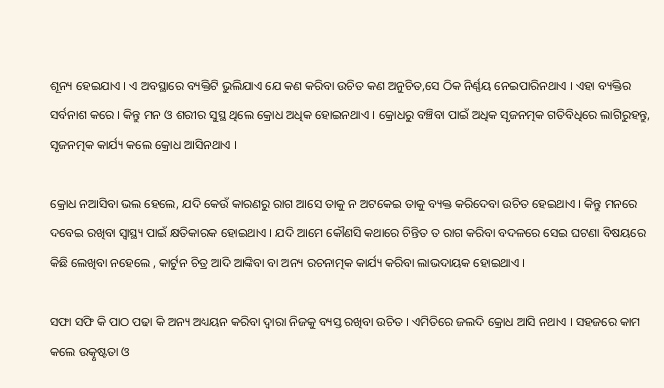ଶୂନ୍ୟ ହେଇଯାଏ । ଏ ଅବସ୍ଥାରେ ବ୍ୟକ୍ତିଟି ଭୁଲିଯାଏ ଯେ କଣ କରିବା ଉଚିତ କଣ ଅନୁଚିତ,ସେ ଠିକ ନିର୍ଣ୍ଣୟ ନେଇପାରିନଥାଏ । ଏହା ବ୍ୟକ୍ତିର ସର୍ବନାଶ କରେ । କିନ୍ତୁ ମନ ଓ ଶରୀର ସୁସ୍ଥ ଥିଲେ କ୍ରୋଧ ଅଧିକ ହୋଇନଥାଏ । କ୍ରୋଧରୁ ବଞ୍ଚିବା ପାଇଁ ଅଧିକ ସୃଜନତ୍ମକ ଗତିବିଧିରେ ଲାଗିରୁହନ୍ତୁ, ସୃଜନତ୍ମକ କାର୍ଯ୍ୟ କଲେ କ୍ରୋଧ ଆସିନଥାଏ ।

କ୍ରୋଧ ନଆସିବା ଭଲ ହେଲେ, ଯଦି କେଉଁ କାରଣରୁ ରାଗ ଆସେ ତାକୁ ନ ଅଟକେଇ ତାକୁ ବ୍ୟକ୍ତ କରିଦେବା ଉଚିତ ହେଇଥାଏ । କିନ୍ତୁ ମନରେ ଦବେଇ ରଖିବା ସ୍ବାସ୍ଥ୍ୟ ପାଇଁ କ୍ଷତିକାରକ ହୋଇଥାଏ । ଯଦି ଆମେ କୌଣସି କଥାରେ ଚିନ୍ତିତ ତ ରାଗ କରିବା ବଦଳରେ ସେଇ ଘଟଣା ବିଷୟରେ କିଛି ଲେଖିବା ନହେଲେ , କାର୍ଟୁନ ଚିତ୍ର ଆଦି ଆଙ୍କିବା ବା ଅନ୍ୟ ରଚନାତ୍ମକ କାର୍ଯ୍ୟ କରିବା ଲାଭଦାୟକ ହୋଇଥାଏ ।

ସଫା ସଫି କି ପାଠ ପଢା କି ଅନ୍ୟ ଅଧ୍ୟୟନ କରିବା ଦ୍ୱାରା ନିଜକୁ ବ୍ୟସ୍ତ ରଖିବା ଉଚିତ । ଏମିତିରେ ଜଲଦି କ୍ରୋଧ ଆସି ନଥାଏ । ସହଜରେ କାମ କଲେ ଉତ୍କୃଷ୍ଟତା ଓ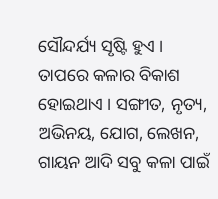ସୌନ୍ଦର୍ଯ୍ୟ ସୃଷ୍ଟି ହୁଏ । ତାପରେ କଳାର ବିକାଶ ହୋଇଥାଏ । ସଙ୍ଗୀତ, ନୃତ୍ୟ, ଅଭିନୟ, ଯୋଗ, ଲେଖନ, ଗାୟନ ଆଦି ସବୁ କଳା ପାଇଁ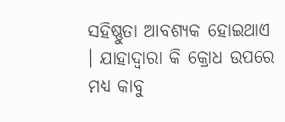ସହିଷ୍ଣୁତା ଆବଶ୍ୟକ ହୋଇଥାଏ । ଯାହାଦ୍ଵାରା କି କ୍ରୋଧ ଉପରେ ମଧ୍ୟ କାବୁ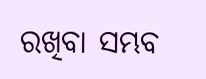ରଖିବା ସମ୍ଭବ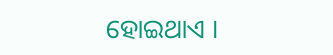ହୋଇଥାଏ ।